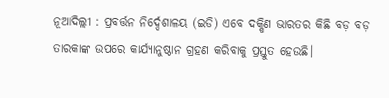ନୂଆଦିଲ୍ଲୀ : ପ୍ରବର୍ତ୍ତନ ନିର୍ଦ୍ଦେଶାଳୟ (ଇଡି) ଏବେ ଦକ୍ଷିଣ ଭାରତର କିଛି ବଡ଼ ବଡ଼ ତାରକାଙ୍କ ଉପରେ କାର୍ଯ୍ୟାନୁଷ୍ଠାନ ଗ୍ରହଣ କରିବାକୁ ପ୍ରସ୍ତୁତ ହେଉଛି।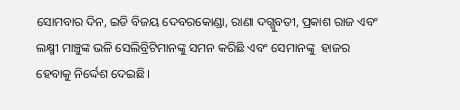ସୋମବାର ଦିନ, ଇଡି ବିଜୟ ଦେବରକୋଣ୍ଡା, ରାଣା ଦଗ୍ଗୁବତୀ, ପ୍ରକାଶ ରାଜ ଏବଂ ଲକ୍ଷ୍ମୀ ମାଞ୍ଚୁଙ୍କ ଭଳି ସେଲିବ୍ରିଟିମାନଙ୍କୁ ସମନ କରିଛି ଏବଂ ସେମାନଙ୍କୁ  ହାଜର ହେବାକୁ ନିର୍ଦ୍ଦେଶ ଦେଇଛି।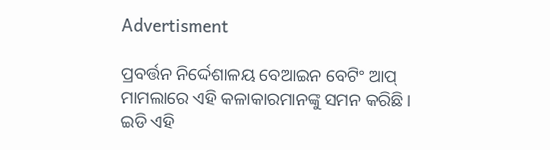Advertisment

ପ୍ରବର୍ତ୍ତନ ନିର୍ଦ୍ଦେଶାଳୟ ବେଆଇନ ବେଟିଂ ଆପ୍ ମାମଲାରେ ଏହି କଳାକାରମାନଙ୍କୁ ସମନ କରିଛି। ଇଡି ଏହି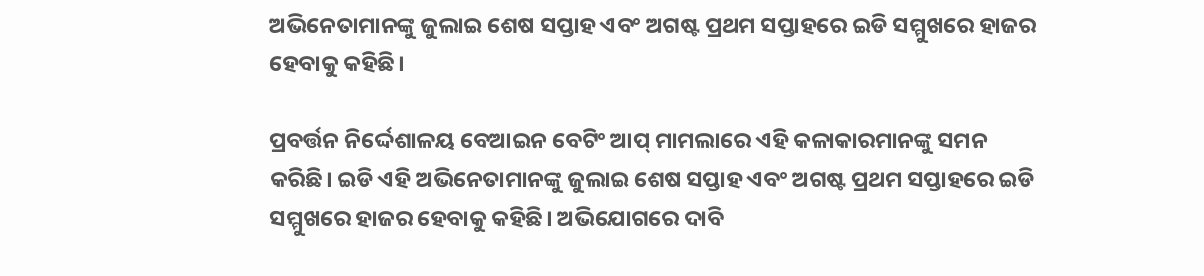ଅଭିନେତାମାନଙ୍କୁ ଜୁଲାଇ ଶେଷ ସପ୍ତାହ ଏବଂ ଅଗଷ୍ଟ ପ୍ରଥମ ସପ୍ତାହରେ ଇଡି ସମ୍ମୁଖରେ ହାଜର ହେବାକୁ କହିଛି।

ପ୍ରବର୍ତ୍ତନ ନିର୍ଦ୍ଦେଶାଳୟ ବେଆଇନ ବେଟିଂ ଆପ୍ ମାମଲାରେ ଏହି କଳାକାରମାନଙ୍କୁ ସମନ କରିଛି। ଇଡି ଏହି ଅଭିନେତାମାନଙ୍କୁ ଜୁଲାଇ ଶେଷ ସପ୍ତାହ ଏବଂ ଅଗଷ୍ଟ ପ୍ରଥମ ସପ୍ତାହରେ ଇଡି ସମ୍ମୁଖରେ ହାଜର ହେବାକୁ କହିଛି। ଅଭିଯୋଗରେ ଦାବି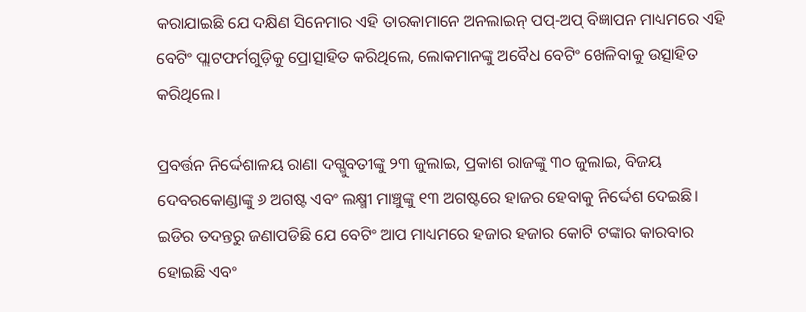କରାଯାଇଛି ଯେ ଦକ୍ଷିଣ ସିନେମାର ଏହି ତାରକାମାନେ ଅନଲାଇନ୍ ପପ୍-ଅପ୍ ବିଜ୍ଞାପନ ମାଧ୍ୟମରେ ଏହି ବେଟିଂ ପ୍ଲାଟଫର୍ମଗୁଡ଼ିକୁ ପ୍ରୋତ୍ସାହିତ କରିଥିଲେ, ଲୋକମାନଙ୍କୁ ଅବୈଧ ବେଟିଂ ଖେଳିବାକୁ ଉତ୍ସାହିତ କରିଥିଲେ।

ପ୍ରବର୍ତ୍ତନ ନିର୍ଦ୍ଦେଶାଳୟ ରାଣା ଦଗ୍ଗୁବତୀଙ୍କୁ ୨୩ ଜୁଲାଇ, ପ୍ରକାଶ ରାଜଙ୍କୁ ୩୦ ଜୁଲାଇ, ବିଜୟ ଦେବରକୋଣ୍ଡାଙ୍କୁ ୬ ଅଗଷ୍ଟ ଏବଂ ଲକ୍ଷ୍ମୀ ମାଞ୍ଚୁଙ୍କୁ ୧୩ ଅଗଷ୍ଟରେ ହାଜର ହେବାକୁ ନିର୍ଦ୍ଦେଶ ଦେଇଛି। ଇଡିର ତଦନ୍ତରୁ ଜଣାପଡିଛି ଯେ ବେଟିଂ ଆପ ମାଧ୍ୟମରେ ହଜାର ହଜାର କୋଟି ଟଙ୍କାର କାରବାର ହୋଇଛି ଏବଂ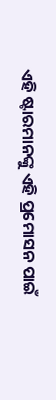ଏହି ଷ୍ଟାରମାନଙ୍କୁ ଏହି ପ୍ରମୋସନ ପାଇଁ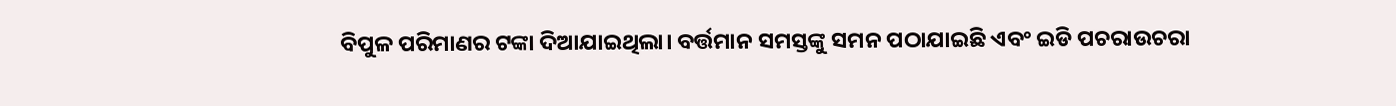ବିପୁଳ ପରିମାଣର ଟଙ୍କା ଦିଆଯାଇଥିଲା। ବର୍ତ୍ତମାନ ସମସ୍ତଙ୍କୁ ସମନ ପଠାଯାଇଛି ଏବଂ ଇଡି ପଚରାଉଚରା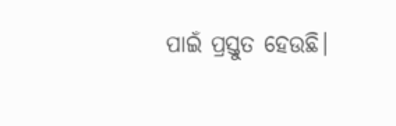ପାଇଁ ପ୍ରସ୍ତୁତ ହେଉଛି।